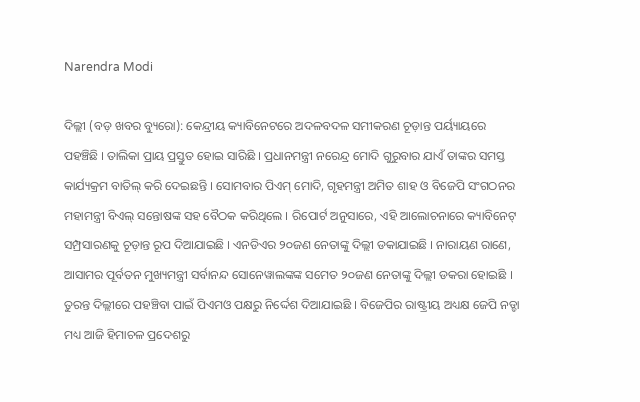Narendra Modi

ଦିଲ୍ଲୀ (ବଡ଼ ଖବର ବ୍ୟୁରୋ): କେନ୍ଦ୍ରୀୟ କ୍ୟାବିନେଟରେ ଅଦଳବଦଳ ସମୀକରଣ ଚୂଡ଼ାନ୍ତ ପର୍ୟ୍ୟାୟରେ ପହଞ୍ଚିଛି । ତାଲିକା ପ୍ରାୟ ପ୍ରସ୍ତୁତ ହୋଇ ସାରିଛି । ପ୍ରଧାନମନ୍ତ୍ରୀ ନରେନ୍ଦ୍ର ମୋଦି ଗୁରୁବାର ଯାଏଁ ତାଙ୍କର ସମସ୍ତ କାର୍ଯ୍ୟକ୍ରମ ବାତିଲ୍ କରି ଦେଇଛନ୍ତି । ସୋମବାର ପିଏମ୍ ମୋଦି, ଗୃହମନ୍ତ୍ରୀ ଅମିତ ଶାହ ଓ ବିଜେପି ସଂଗଠନର ମହାମନ୍ତ୍ରୀ ବିଏଲ୍ ସନ୍ତୋଷଙ୍କ ସହ ବୈଠକ କରିଥିଲେ । ରିପୋର୍ଟ ଅନୁସାରେ, ଏହି ଆଲୋଚନାରେ କ୍ୟାବିନେଟ୍ ସମ୍ପ୍ରସାରଣକୁ ଚୂଡ଼ାନ୍ତ ରୂପ ଦିଆଯାଇଛି । ଏନଡିଏର ୨୦ଜଣ ନେତାଙ୍କୁ ଦିଲ୍ଲୀ ଡକାଯାଇଛି । ନାରାୟଣ ରାଣେ, ଆସାମର ପୂର୍ବତନ ମୁଖ୍ୟମନ୍ତ୍ରୀ ସର୍ବାନନ୍ଦ ସୋନେୱାଲଙ୍କଙ୍କ ସମେତ ୨୦ଜଣ ନେତାଙ୍କୁ ଦିଲ୍ଲୀ ଡକରା ହୋଇଛି । ତୁରନ୍ତ ଦିଲ୍ଲୀରେ ପହଞ୍ଚିବା ପାଇଁ ପିଏମଓ ପକ୍ଷରୁ ନିର୍ଦ୍ଦେଶ ଦିଆଯାଇଛି । ବିଜେପିର ରାଷ୍ଟ୍ରୀୟ ଅଧ୍ୟକ୍ଷ ଜେପି ନଡ୍ଡା ମଧ୍ୟ ଆଜି ହିମାଚଳ ପ୍ରଦେଶରୁ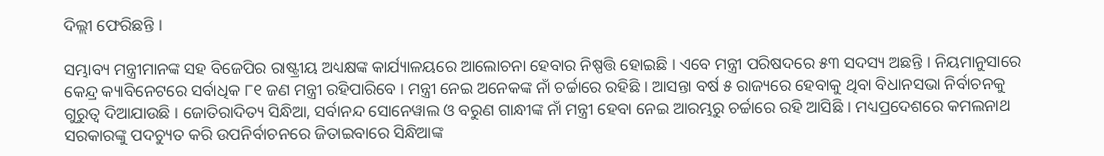ଦିଲ୍ଲୀ ଫେରିଛନ୍ତି ।

ସମ୍ଭାବ୍ୟ ମନ୍ତ୍ରୀମାନଙ୍କ ସହ ବିଜେପିର ରାଷ୍ଟ୍ରୀୟ ଅଧ୍ୟକ୍ଷଙ୍କ କାର୍ଯ୍ୟାଳୟରେ ଆଲୋଚନା ହେବାର ନିଷ୍ପତ୍ତି ହୋଇଛି । ଏବେ ମନ୍ତ୍ରୀ ପରିଷଦରେ ୫୩ ସଦସ୍ୟ ଅଛନ୍ତି । ନିୟମାନୁସାରେ କେନ୍ଦ୍ର କ୍ୟାବିନେଟରେ ସର୍ବାଧିକ ୮୧ ଜଣ ମନ୍ତ୍ରୀ ରହିପାରିବେ । ମନ୍ତ୍ରୀ ନେଇ ଅନେକଙ୍କ ନାଁ ଚର୍ଚ୍ଚାରେ ରହିଛି । ଆସନ୍ତା ବର୍ଷ ୫ ରାଜ୍ୟରେ ହେବାକୁ ଥିବା ବିଧାନସଭା ନିର୍ବାଚନକୁ ଗୁରୁତ୍ୱ ଦିଆଯାଉଛି । ଜୋତିରାଦିତ୍ୟ ସିନ୍ଧିଆ, ସର୍ବାନନ୍ଦ ସୋନେୱାଲ ଓ ବରୁଣ ଗାନ୍ଧୀଙ୍କ ନାଁ ମନ୍ତ୍ରୀ ହେବା ନେଇ ଆରମ୍ଭରୁ ଚର୍ଚ୍ଚାରେ ରହି ଆସିଛି । ମଧ୍ୟପ୍ରଦେଶରେ କମଲନାଥ ସରକାରଙ୍କୁ ପଦଚ୍ୟୁତ କରି ଉପନିର୍ବାଚନରେ ଜିତାଇବାରେ ସିନ୍ଧିଆଙ୍କ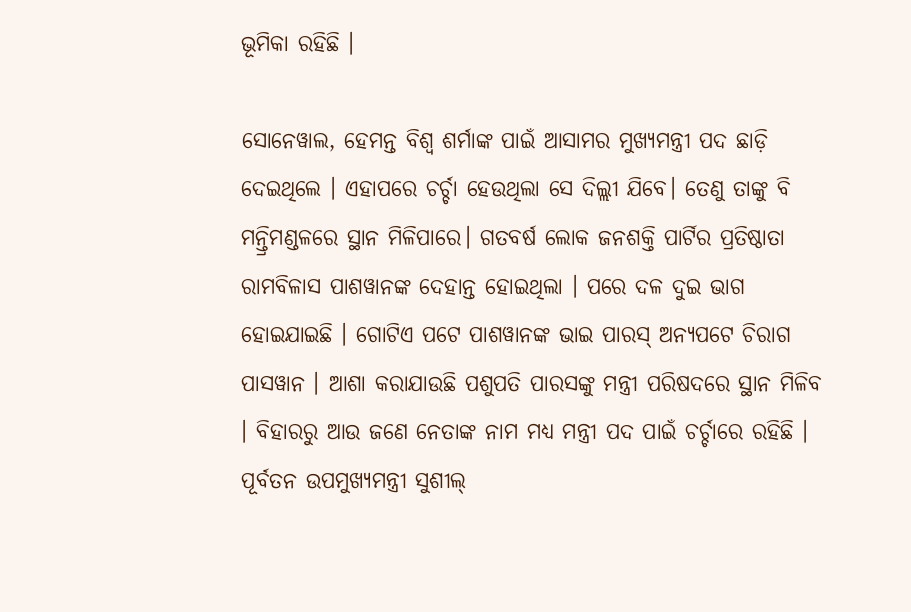ଭୂମିକା ରହିଛି ।

ସୋନେୱାଲ, ହେମନ୍ତ ବିଶ୍ୱ ଶର୍ମାଙ୍କ ପାଇଁ ଆସାମର ମୁଖ୍ୟମନ୍ତ୍ରୀ ପଦ ଛାଡ଼ି ଦେଇଥିଲେ । ଏହାପରେ ଚର୍ଚ୍ଚା ହେଉଥିଲା ସେ ଦିଲ୍ଲୀ ଯିବେ। ତେଣୁ ତାଙ୍କୁ ବି ମନ୍ତ୍ରିମଣ୍ଡଳରେ ସ୍ଥାନ ମିଳିପାରେ। ଗତବର୍ଷ ଲୋକ ଜନଶକ୍ତି ପାର୍ଟିର ପ୍ରତିଷ୍ଠାତା ରାମବିଳାସ ପାଶୱାନଙ୍କ ଦେହାନ୍ତ ହୋଇଥିଲା । ପରେ ଦଳ ଦୁଇ ଭାଗ ହୋଇଯାଇଛି । ଗୋଟିଏ ପଟେ ପାଶୱାନଙ୍କ ଭାଇ ପାରସ୍ ଅନ୍ୟପଟେ ଚିରାଗ ପାସୱାନ । ଆଶା କରାଯାଉଛି ପଶୁପତି ପାରସଙ୍କୁ ମନ୍ତ୍ରୀ ପରିଷଦରେ ସ୍ଥାନ ମିଳିବ । ବିହାରରୁ ଆଉ ଜଣେ ନେତାଙ୍କ ନାମ ମଧ୍ୟ ମନ୍ତ୍ରୀ ପଦ ପାଇଁ ଚର୍ଚ୍ଚାରେ ରହିଛି । ପୂର୍ବତନ ଉପମୁଖ୍ୟମନ୍ତ୍ରୀ ସୁଶୀଲ୍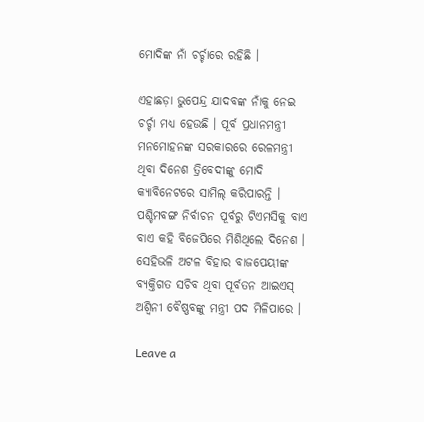ମୋଦିଙ୍କ ନାଁ ଚର୍ଚ୍ଚାରେ ରହିଛି ।

ଏହାଛଡ଼ା ଭୁପେନ୍ଦ୍ର ଯାଦବଙ୍କ ନାଁକୁ ନେଇ ଚର୍ଚ୍ଚା ମଧ୍ୟ ହେଉଛି । ପୂର୍ବ ପ୍ରଧାନମନ୍ତ୍ରୀ ମନମୋହନଙ୍କ ସରକାରରେ ରେଳମନ୍ତ୍ରୀ ଥିବା ଦିନେଶ ତ୍ରିବେଦୀଙ୍କୁ ମୋଦି କ୍ୟାବିନେଟରେ ସାମିଲ୍ କରିପାରନ୍ତି । ପଶ୍ଚିମବଙ୍ଗ ନିର୍ବାଚନ ପୂର୍ବରୁ ଟିଏମସିକୁ ବାଏ ବାଏ କହି ବିଜେପିରେ ମିଶିଥିଲେ ଦିନେଶ । ସେହିଭଳି ଅଟଳ ବିହାର ବାଜପେୟୀଙ୍କ ବ୍ୟକ୍ତିଗତ ସଚିବ ଥିବା ପୂର୍ବତନ ଆଇଏସ୍ ଅଶ୍ୱିନୀ ବୈଷ୍ଣବଙ୍କୁ ମନ୍ତ୍ରୀ ପଦ ମିଳିପାରେ ।

Leave a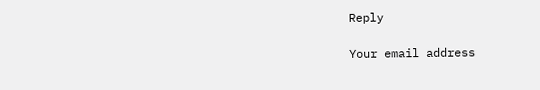Reply

Your email address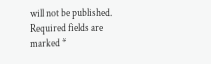will not be published. Required fields are marked *